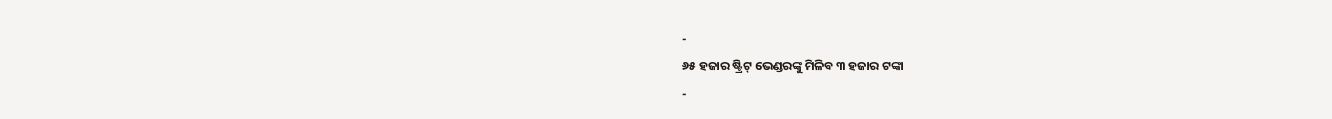-
୬୫ ହଜାର ଷ୍ଟ୍ରିଟ୍ ଭେଣ୍ଡରଙ୍କୁ ମିଳିବ ୩ ହଜାର ଟଙ୍କା
-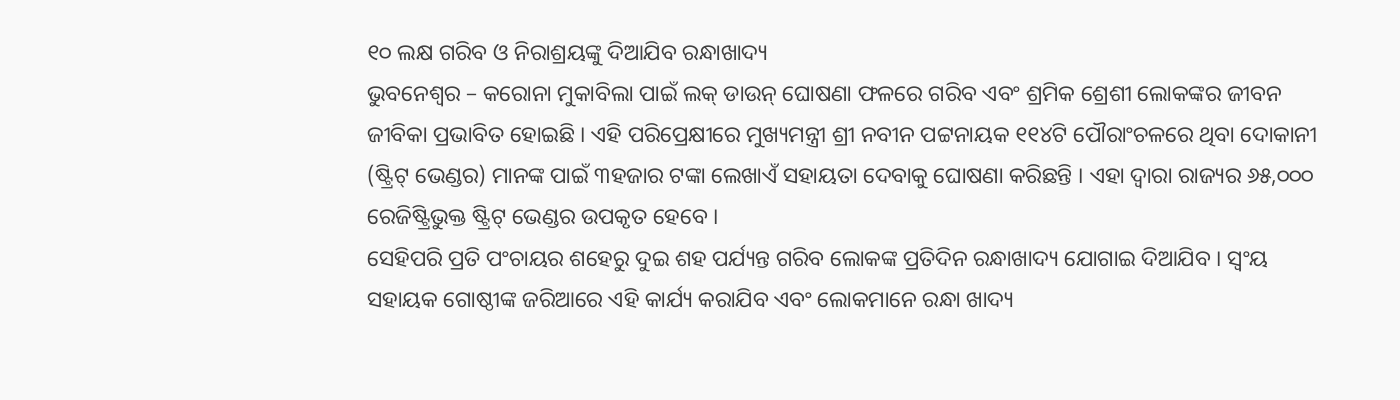୧୦ ଲକ୍ଷ ଗରିବ ଓ ନିରାଶ୍ରୟଙ୍କୁ ଦିଆଯିବ ରନ୍ଧାଖାଦ୍ୟ
ଭୁବନେଶ୍ୱର – କରୋନା ମୁକାବିଲା ପାଇଁ ଲକ୍ ଡାଉନ୍ ଘୋଷଣା ଫଳରେ ଗରିବ ଏବଂ ଶ୍ରମିକ ଶ୍ରେଶୀ ଲୋକଙ୍କର ଜୀବନ ଜୀବିକା ପ୍ରଭାବିତ ହୋଇଛି । ଏହି ପରିପ୍ରେକ୍ଷୀରେ ମୁଖ୍ୟମନ୍ତ୍ରୀ ଶ୍ରୀ ନବୀନ ପଟ୍ଟନାୟକ ୧୧୪ଟି ପୌରାଂଚଳରେ ଥିବା ଦୋକାନୀ (ଷ୍ଟ୍ରିଟ୍ ଭେଣ୍ଡର) ମାନଙ୍କ ପାଇଁ ୩ହଜାର ଟଙ୍କା ଲେଖାଏଁ ସହାୟତା ଦେବାକୁ ଘୋଷଣା କରିଛନ୍ତି । ଏହା ଦ୍ୱାରା ରାଜ୍ୟର ୬୫,୦୦୦ ରେଜିଷ୍ଟ୍ରିଭୁକ୍ତ ଷ୍ଟ୍ରିଟ୍ ଭେଣ୍ଡର ଉପକୃତ ହେବେ ।
ସେହିପରି ପ୍ରତି ପଂଚାୟର ଶହେରୁ ଦୁଇ ଶହ ପର୍ଯ୍ୟନ୍ତ ଗରିବ ଲୋକଙ୍କ ପ୍ରତିଦିନ ରନ୍ଧାଖାଦ୍ୟ ଯୋଗାଇ ଦିଆଯିବ । ସ୍ୱଂୟ ସହାୟକ ଗୋଷ୍ଠୀଙ୍କ ଜରିଆରେ ଏହି କାର୍ଯ୍ୟ କରାଯିବ ଏବଂ ଲୋକମାନେ ରନ୍ଧା ଖାଦ୍ୟ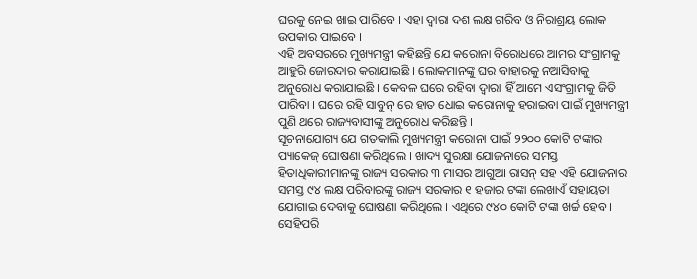ଘରକୁ ନେଇ ଖାଇ ପାରିବେ । ଏହା ଦ୍ୱାରା ଦଶ ଲକ୍ଷ ଗରିବ ଓ ନିରାଶ୍ରୟ ଲୋକ ଉପକାର ପାଇବେ ।
ଏହି ଅବସରରେ ମୁଖ୍ୟମନ୍ତ୍ରୀ କହିଛନ୍ତି ଯେ କରୋନା ବିରୋଧରେ ଆମର ସଂଗ୍ରାମକୁ ଆହୁରି ଜୋରଦାର କରାଯାଇଛି । ଲୋକମାନଙ୍କୁ ଘର ବାହାରକୁ ନଆସିବାକୁ ଅନୁରୋଧ କରାଯାଇଛି । କେବଳ ଘରେ ରହିବା ଦ୍ୱାରା ହିଁ ଆମେ ଏସଂଗ୍ରାମକୁ ଜିତି ପାରିବା । ଘରେ ରହି ସାବୁନ୍ ରେ ହାତ ଧୋଇ କରୋନାକୁ ହରାଇବା ପାଇଁ ମୁଖ୍ୟମନ୍ତ୍ରୀ ପୁଣି ଥରେ ରାଜ୍ୟବାସୀଙ୍କୁ ଅନୁରୋଧ କରିଛନ୍ତି ।
ସୂଚନାଯୋଗ୍ୟ ଯେ ଗତକାଲି ମୁଖ୍ୟମନ୍ତ୍ରୀ କରୋନା ପାଇଁ ୨୨୦୦ କୋଟି ଟଙ୍କାର ପ୍ୟାକେଜ୍ ଘୋଷଣା କରିଥିଲେ । ଖାଦ୍ୟ ସୁରକ୍ଷା ଯୋଜନାରେ ସମସ୍ତ ହିତାଧିକାରୀମାନଙ୍କୁ ରାଜ୍ୟ ସରକାର ୩ ମାସର ଆଗୁଆ ରାସନ୍ ସହ ଏହି ଯୋଜନାର ସମସ୍ତ ୯୪ ଲକ୍ଷ ପରିବାରଙ୍କୁ ରାଜ୍ୟ ସରକାର ୧ ହଜାର ଟଙ୍କା ଲେଖାଏଁ ସହାୟତା ଯୋଗାଇ ଦେବାକୁ ଘୋଷଣା କରିଥିଲେ । ଏଥିରେ ୯୪୦ କୋଟି ଟଙ୍କା ଖର୍ଚ୍ଚ ହେବ । ସେହିପରି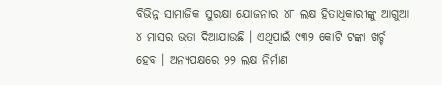ବିଭିନ୍ନ ସାମାଜିକ ସୁରକ୍ଷା ଯୋଜନାର ୪୮ ଲକ୍ଷ ହିତାଧିକାରୀଙ୍କୁ ଆଗୁଆ ୪ ମାସର ଭତା ଦିଆଯାଉଛି । ଏଥିପାଇଁ ୯୩୨ କୋଟି ଟଙ୍କା ଖର୍ଚ୍ଚ ହେବ । ଅନ୍ୟପକ୍ଷରେ ୨୨ ଲକ୍ଷ ନିର୍ମାଣ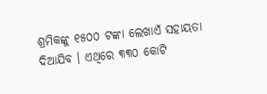ଶ୍ରମିକଙ୍କୁ ୧୫୦୦ ଟଙ୍କା ଲେଖାଏଁ ସହାୟତା ଦିଆଯିବ । ଏଥିରେ ୩୩୦ କୋଟି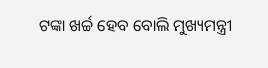ଟଙ୍କା ଖର୍ଚ୍ଚ ହେବ ବୋଲି ମୁଖ୍ୟମନ୍ତ୍ରୀ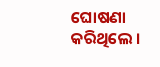ଘୋଷଣା କରିଥିଲେ ।